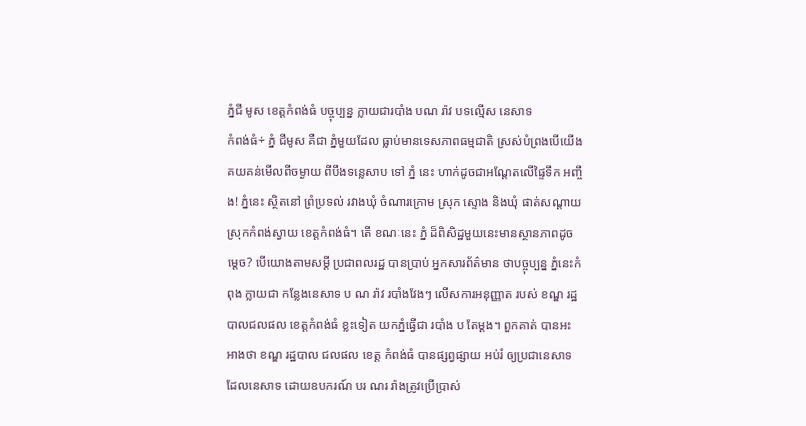ភ្នំជី មូស ខេត្តកំពង់ធំ បច្ចុប្បន្ន ក្លាយជារបាំង បណ រ៉ាវ បទល្មើស នេសាទ
កំពង់ធំ÷ ភ្នំ ជីមូស គឺជា ភ្នំមួយដែល ធ្លាប់មានទេសភាពធម្មជាតិ ស្រស់បំព្រងបើយើង គយគន់មើលពីចម្ងាយ ពីបឹងទន្លេសាប ទៅ ភ្នំ នេះ ហាក់ដូចជាអណ្តែតលើផ្ទៃទឹក អញ្ចឹង! ភ្នំនេះ ស្ថិតនៅ ព្រំប្រទល់ រវាងឃុំ ចំណារក្រោម ស្រុក ស្ទោង និងឃុំ ផាត់សណ្តាយ ស្រុកកំពង់ស្វាយ ខេត្តកំពង់ធំ។ តើ ខណៈនេះ ភ្នំ ដ៏ពិសិដ្ឋមួយនេះមានស្ថានភាពដូចម្តេច? បើយោងតាមសម្តី ប្រជាពលរដ្ឋ បានប្រាប់ អ្នកសារព័ត៌មាន ថាបច្ចុប្បន្ន ភ្នំនេះកំពុង ក្លាយជា កន្លែងនេសាទ ប ណ រ៉ាវ របាំងវែងៗ លើសការអនុញ្ញាត របស់ ខណ្ឌ រដ្ឋបាលជលផល ខេត្តកំពង់ធំ ខ្លះទៀត យកភ្នំធ្វើជា របាំង ប តែម្ដង។ ពួកគាត់ បានអះអាងថា ខណ្ឌ រដ្ឋបាល ជលផល ខេត្ត កំពង់ធំ បានផ្សព្វផ្សាយ អប់រំ ឲ្យប្រជានេសាទ ដែលនេសាទ ដោយឧបករណ៍ បរ ណរ រ៉ាងត្រូវប្រើប្រាស់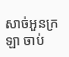សាច់អួនក្រឡា ចាប់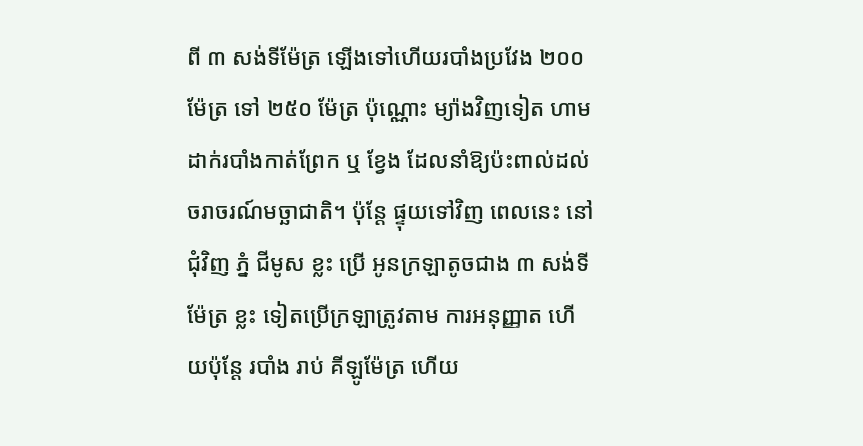ពី ៣ សង់ទីម៉ែត្រ ឡើងទៅហើយរបាំងប្រវែង ២០០ ម៉ែត្រ ទៅ ២៥០ ម៉ែត្រ ប៉ុណ្ណោះ ម្យ៉ាងវិញទៀត ហាមដាក់របាំងកាត់ព្រែក ឬ ខ្វែង ដែលនាំឱ្យប៉ះពាល់ដល់ចរាចរណ៍មច្ឆាជាតិ។ ប៉ុន្តែ ផ្ទុយទៅវិញ ពេលនេះ នៅជុំវិញ ភ្នំ ជីមូស ខ្លះ ប្រើ អូនក្រឡាតូចជាង ៣ សង់ទីម៉ែត្រ ខ្លះ ទៀតប្រើក្រឡាត្រូវតាម ការអនុញ្ញាត ហើយប៉ុន្តែ របាំង រាប់ គីឡូម៉ែត្រ ហើយ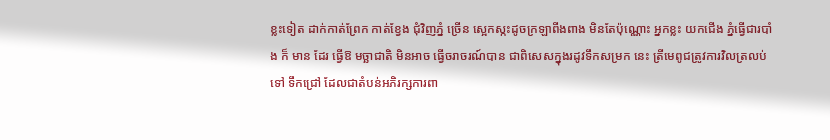ខ្លះទៀត ដាក់កាត់ព្រែក កាត់ខ្វែង ជុំវិញភ្នំ ច្រើន ស្អេកស្កះដូចក្រឡាពីងពាង មិនតែប៉ុណ្ណោះ អ្នកខ្លះ យកជើង ភ្នំធ្វើជារបាំង ក៏ មាន ដែរ ធ្វើឱ មច្ឆាជាតិ មិនអាច ធ្វើចរាចរណ៍បាន ជាពិសេសក្នុងរដូវទឹកសម្រក នេះ ត្រីមេពូជត្រូវការវិលត្រលប់ទៅ ទឹកជ្រៅ ដែលជាតំបន់អភិរក្សការពា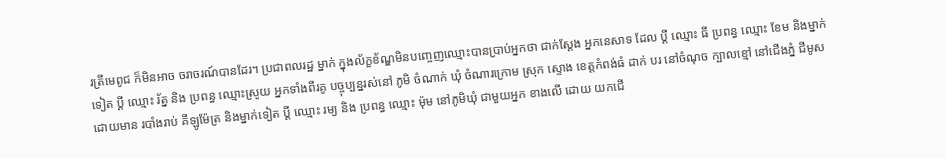រត្រីមេពូជ ក៏មិនអាច ចរាចរណ៍បានដែរ។ ប្រជាពលរដ្ឋ ម្នាក់ ក្នុងល័ក្ខខ័ណ្ឌមិនបញ្ចេញឈ្មោះបានប្រាប់អ្នកថា ជាក់ស្តែង អ្នកនេសាទ ដែល ប្ដី ឈ្មោះ ធី ប្រពន្ធ ឈ្មោះ ខែម និងម្នាក់ទៀត ប្ដី ឈ្មោះ រ័ត្ន និង ប្រពន្ធ ឈ្មោះស្រូយ អ្នកទាំងពីរគូ បច្ចុប្បន្នរស់នៅ ភូមិ ចំណាក់ ឃុំ ចំណារក្រោម ស្រុក ស្ទោង ខេត្តកំពង់ធំ ដាក់ បរ នៅចំណុច ក្បាលខ្មៅ នៅជើងភ្នំ ជីមូស ដោយមាន របាំងរាប់ គីឡូម៉ែត្រ និងម្នាក់ទៀត ប្ដី ឈ្មោះ រម្យ និង ប្រពន្ធ ឈ្មោះ ម៉ុម នៅភូមិឃុំ ជាមួយអ្នក ខាងលើ ដោយ យកជើ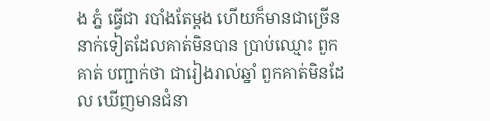ង ភ្នំ ធ្វើជា របាំងតែម្តង ហើយក៏មានជាច្រើននាក់ទៀតដែលគាត់មិនបាន ប្រាប់ឈ្មោះ ពួកគាត់ បញ្ជាក់ថា ជារៀងរាល់ឆ្នាំ ពួកគាត់មិនដែល ឃើញមានជំនា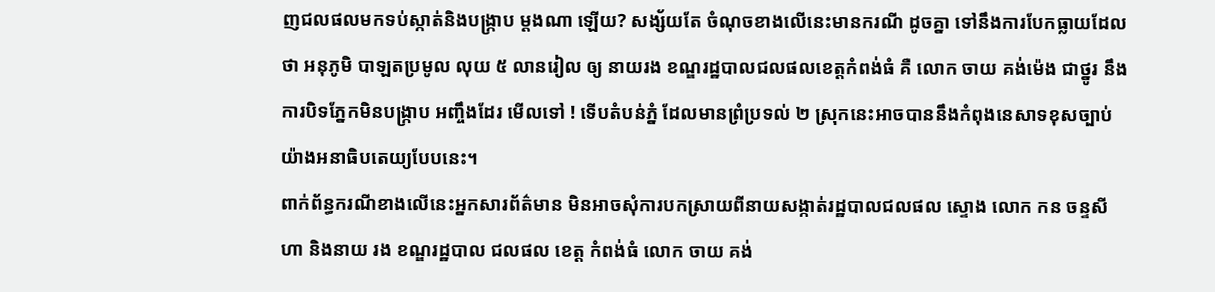ញជលផលមកទប់ស្កាត់និងបង្រ្កាប ម្ដងណា ឡើយ? សង្ស័យតែ ចំណុចខាងលើនេះមានករណី ដូចគ្នា ទៅនឹងការបែកធ្លាយដែលថា អនុភូមិ បាឡតប្រមូល លុយ ៥ លានរៀល ឲ្យ នាយរង ខណ្ឌរដ្ឋបាលជលផលខេត្តកំពង់ធំ គឺ លោក ចាយ គង់ម៉េង ជាថ្នូរ នឹងការបិទភ្នែកមិនបង្រ្កាប អញ្ចឹងដែរ មើលទៅ ! ទើបតំបន់ភ្នំ ដែលមានព្រំប្រទល់ ២ ស្រុកនេះអាចបាននឹងកំពុងនេសាទខុសច្បាប់យ៉ាងអនាធិបតេយ្យបែបនេះ។
ពាក់ព័ន្ធករណីខាងលើនេះអ្នកសារព័ត៌មាន មិនអាចសុំការបកស្រាយពីនាយសង្កាត់រដ្ឋបាលជលផល ស្ទោង លោក កន ចន្ទសីហា និងនាយ រង ខណ្ឌរដ្ឋបាល ជលផល ខេត្ត កំពង់ធំ លោក ចាយ គង់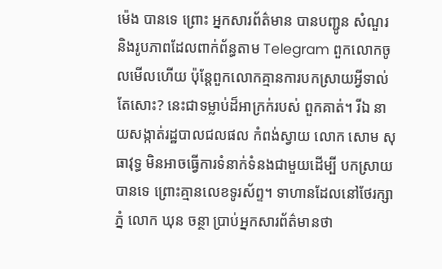ម៉េង បានទេ ព្រោះ អ្នកសារព័ត៌មាន បានបញ្ជូន សំណួរ និងរូបភាពដែលពាក់ព័ន្ធតាម Telegram ពួកលោកចូលមើលហើយ ប៉ុន្តែពួកលោកគ្មានការបកស្រាយអ្វីទាល់តែសោះ? នេះជាទម្លាប់ដ៏អាក្រក់របស់ ពួកគាត់។ រីឯ នាយសង្កាត់រដ្ឋបាលជលផល កំពង់ស្វាយ លោក សោម សុធាវុទ្ធ មិនអាចធ្វើការទំនាក់ទំនងជាមួយដើម្បី បកស្រាយ បានទេ ព្រោះគ្មានលេខទូរស័ព្ទ។ ទាហានដែលនៅថែរក្សាភ្នំ លោក ឃុន ចន្ថា ប្រាប់អ្នកសារព័ត៌មានថា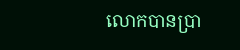លោកបានប្រា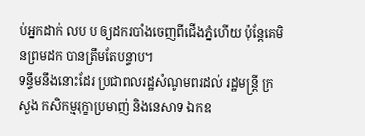ប់អ្នកដាក់ លប ប ឲ្យដករបាំងចេញពីជើងភ្នំហើយ ប៉ុន្តែគេមិនព្រមដក បានត្រឹមតែបន្ទាប។
ទន្ទឹមនឹងនោះដែរ ប្រជាពលរដ្ឋសំណូមពរដល់ រដ្ឋមន្ត្រី ក្រសួង កសិកម្មរុក្ខាប្រមាញ់ និងនេសាទ ឯកឧ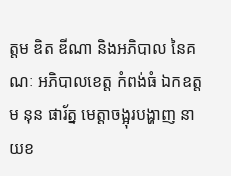ត្តម ឌិត ឌីណា និងអភិបាល នៃគណៈ អភិបាលខេត្ត កំពង់ធំ ឯកឧត្ដម នុន ផារ័ត្ន មេត្តាចង្អុរបង្ហាញ នាយខ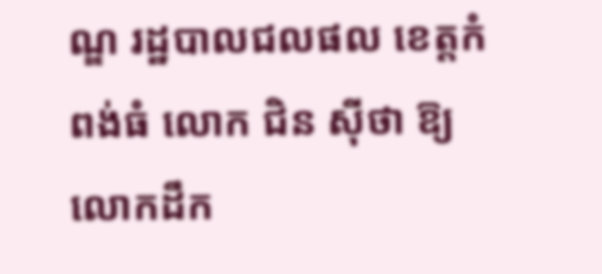ណ្ឌ រដ្ឋបាលជលផល ខេត្តកំពង់ធំ លោក ជិន ស៊ីថា ឱ្យលោកដឹក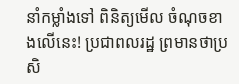នាំកម្លាំងទៅ ពិនិត្យមើល ចំណុចខាងលើនេះ! ប្រជាពលរដ្ឋ ព្រមានថាប្រសិ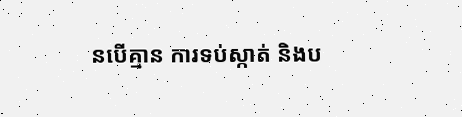នបើគ្មាន ការទប់ស្កាត់ និងប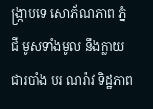ង្ក្រាបទេ សោភ័ណភាព ភ្នំ ជី មូសទាំងមូល នឹងក្លាយជារបាំង បរ ណរ៉ាវ ទិដ្ឋភាព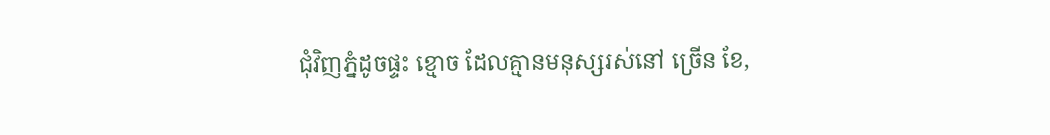ជុំវិញភ្នំដូចផ្ទះ ខ្មោច ដែលគ្មានមនុស្សរស់នៅ ច្រើន ខែ,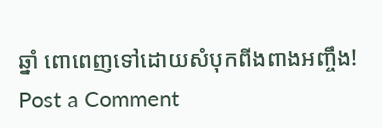ឆ្នាំ ពោពេញទៅដោយសំបុកពីងពាងអញ្ចឹង!
Post a Comment